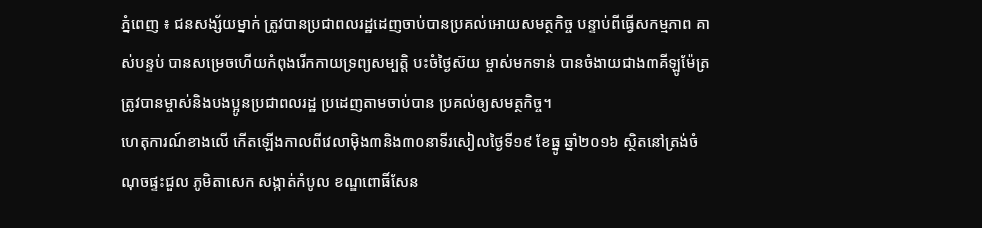ភ្នំពេញ ៖ ជនសង្ស័យម្នាក់ ត្រូវបានប្រជាពលរដ្ឋដេញចាប់បានប្រគល់អោយសមត្ថកិច្ច បន្ទាប់ពីធ្វើសកម្មភាព គាស់បន្ទប់ បានសម្រេចហើយកំពុងរើកកាយទ្រព្យសម្បត្តិ បះចំថ្ងៃស៊យ ម្ចាស់មកទាន់ បានចំងាយជាង៣គីឡូម៉ែត្រ ត្រូវបានម្ចាស់និងបងប្អូនប្រជាពលរដ្ឋ ប្រដេញតាមចាប់បាន ប្រគល់ឲ្យសមត្ថកិច្ច។
ហេតុការណ៍ខាងលើ កើតឡើងកាលពីវេលាម៉ិង៣និង៣០នាទីរសៀលថ្ងៃទី១៩ ខែធ្នូ ឆ្នាំ២០១៦ ស្ថិតនៅត្រង់ចំណុចផ្ទះជួល ភូមិតាសេក សង្កាត់កំបូល ខណ្ឌពោធិ៍សែន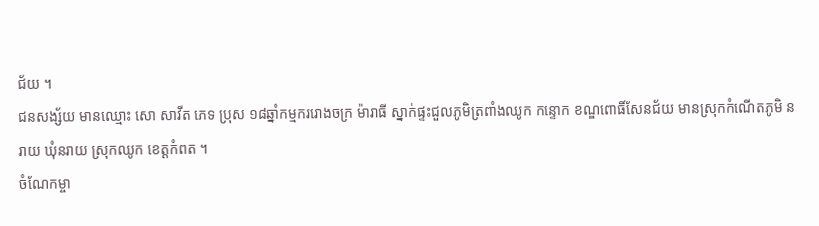ជ័យ ។
ជនសង្ស័យ មានឈ្មោះ សោ សាវីត ភេទ ប្រុស ១៨ឆ្នាំកម្មកររោងចក្រ ម៉ារាធី ស្នាក់ផ្ទះជួលភូមិត្រពាំងឈូក កន្ទោក ខណ្ឌពោធិ៍សែនជ័យ មានស្រុកកំណើតភូមិ នរាយ ឃុំនរាយ ស្រុកឈូក ខេត្តកំពត ។
ចំណែកម្ចា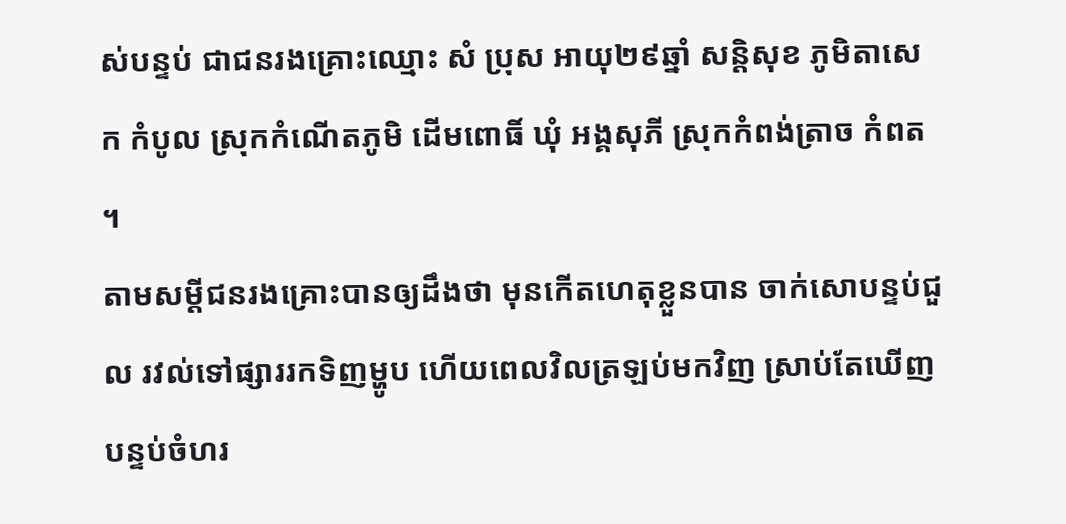ស់បន្ទប់ ជាជនរងគ្រោះឈ្មោះ សំ ប្រុស អាយុ២៩ឆ្នាំ សន្តិសុខ ភូមិតាសេក កំបូល ស្រុកកំណើតភូមិ ដើមពោធិ៍ ឃុំ អង្គសុភី ស្រុកកំពង់ត្រាច កំពត ។
តាមសម្តីជនរងគ្រោះបានឲ្យដឹងថា មុនកើតហេតុខ្លួនបាន ចាក់សោបន្ទប់ជួល រវល់ទៅផ្សាររកទិញម្ហូប ហើយពេលវិលត្រឡប់មកវិញ ស្រាប់តែឃើញបន្ទប់ចំហរ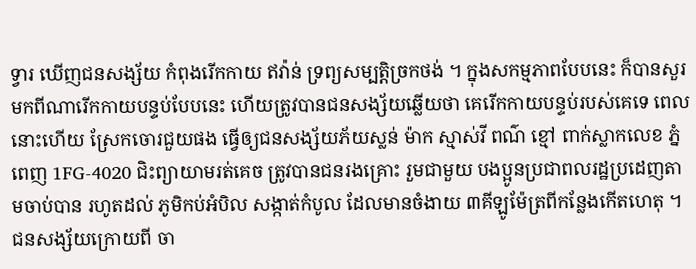ទ្វារ ឃើញជនសង្ស័យ កំពុងរើកកាយ ឥវ៉ាន់ ទ្រព្យសម្បត្តិច្រកថង់ ។ ក្នុងសកម្មភាពបែបនេះ ក៏បានសួរ មកពីណារើកកាយបន្ទប់បែបនេះ ហើយត្រូវបានជនសង្ស័យឆ្លើយថា គេរើកកាយបន្ទប់របស់គេទេ ពេលនោះហើយ ស្រែកចោរជួយផង ធ្វើឲ្យជនសង្ស័យភ័យស្លន់ ម៉ាក ស្មាស់វី ពណ៌ ខ្មៅ ពាក់ស្លាកលេខ ភ្នំពេញ 1FG-4020 ជិះព្យាយាមរត់គេច ត្រូវបានជនរងគ្រោះ រួមជាមួយ បងប្អូនប្រជាពលរដ្ឋប្រដេញតាមចាប់បាន រហូតដល់ ភូមិកប់អំបិល សង្កាត់កំបូល ដែលមានចំងាយ ៣គីឡូម៉ែត្រពីកន្លែងកើតហេតុ ។
ជនសង្ស័យក្រោយពី ចា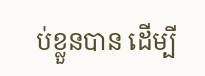ប់ខ្លួនបាន ដើម្បី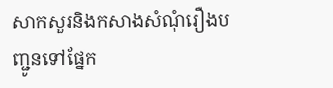សាកសួរនិងកសាងសំណុំរឿងបញ្ជូនទៅផ្នែក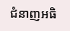ជំនាញអធិ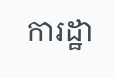ការដ្ឋា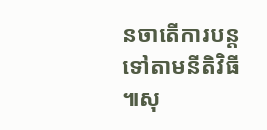នចាតើការបន្តទៅតាមនីតិវិធី ៕សុ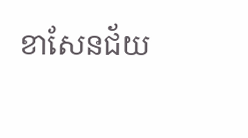ខាសែនជ័យ